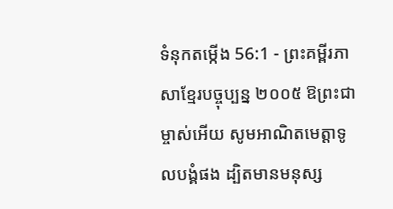ទំនុកតម្កើង 56:1 - ព្រះគម្ពីរភាសាខ្មែរបច្ចុប្បន្ន ២០០៥ ឱព្រះជាម្ចាស់អើយ សូមអាណិតមេត្តាទូលបង្គំផង ដ្បិតមានមនុស្ស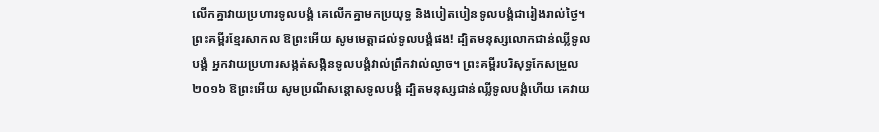លើកគ្នាវាយប្រហារទូលបង្គំ គេលើកគ្នាមកប្រយុទ្ធ និងបៀតបៀនទូលបង្គំជារៀងរាល់ថ្ងៃ។ ព្រះគម្ពីរខ្មែរសាកល ឱព្រះអើយ សូមមេត្តាដល់ទូលបង្គំផង! ដ្បិតមនុស្សលោកជាន់ឈ្លីទូលបង្គំ អ្នកវាយប្រហារសង្កត់សង្កិនទូលបង្គំវាល់ព្រឹកវាល់ល្ងាច។ ព្រះគម្ពីរបរិសុទ្ធកែសម្រួល ២០១៦ ឱព្រះអើយ សូមប្រណីសន្ដោសទូលបង្គំ ដ្បិតមនុស្សជាន់ឈ្លីទូលបង្គំហើយ គេវាយ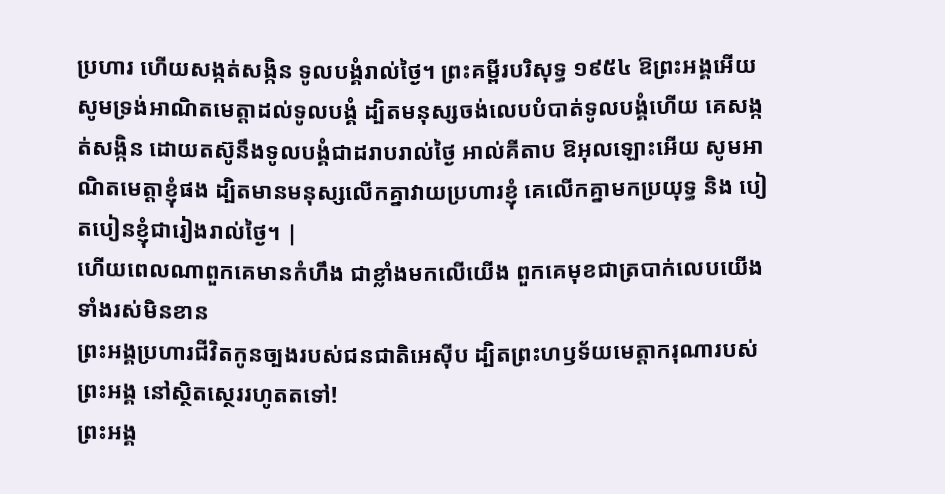ប្រហារ ហើយសង្កត់សង្កិន ទូលបង្គំរាល់ថ្ងៃ។ ព្រះគម្ពីរបរិសុទ្ធ ១៩៥៤ ឱព្រះអង្គអើយ សូមទ្រង់អាណិតមេត្តាដល់ទូលបង្គំ ដ្បិតមនុស្សចង់លេបបំបាត់ទូលបង្គំហើយ គេសង្កត់សង្កិន ដោយតស៊ូនឹងទូលបង្គំជាដរាបរាល់ថ្ងៃ អាល់គីតាប ឱអុលឡោះអើយ សូមអាណិតមេត្តាខ្ញុំផង ដ្បិតមានមនុស្សលើកគ្នាវាយប្រហារខ្ញុំ គេលើកគ្នាមកប្រយុទ្ធ និង បៀតបៀនខ្ញុំជារៀងរាល់ថ្ងៃ។ |
ហើយពេលណាពួកគេមានកំហឹង ជាខ្លាំងមកលើយើង ពួកគេមុខជាត្របាក់លេបយើងទាំងរស់មិនខាន
ព្រះអង្គប្រហារជីវិតកូនច្បងរបស់ជនជាតិអេស៊ីប ដ្បិតព្រះហឫទ័យមេត្តាករុណារបស់ព្រះអង្គ នៅស្ថិតស្ថេររហូតតទៅ!
ព្រះអង្គ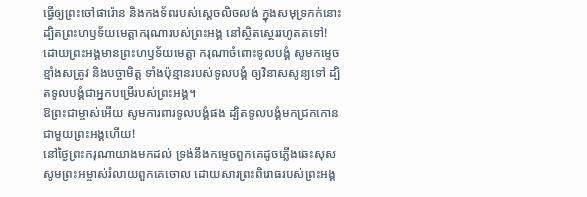ធ្វើឲ្យព្រះចៅផារ៉ោន និងកងទ័ពរបស់ស្ដេចលិចលង់ ក្នុងសមុទ្រកក់នោះ ដ្បិតព្រះហឫទ័យមេត្តាករុណារបស់ព្រះអង្គ នៅស្ថិតស្ថេររហូតតទៅ!
ដោយព្រះអង្គមានព្រះហឫទ័យមេត្តា ករុណាចំពោះទូលបង្គំ សូមកម្ទេចខ្មាំងសត្រូវ និងបច្ចាមិត្ត ទាំងប៉ុន្មានរបស់ទូលបង្គំ ឲ្យវិនាសសូន្យទៅ ដ្បិតទូលបង្គំជាអ្នកបម្រើរបស់ព្រះអង្គ។
ឱព្រះជាម្ចាស់អើយ សូមការពារទូលបង្គំផង ដ្បិតទូលបង្គំមកជ្រកកោនជាមួយព្រះអង្គហើយ!
នៅថ្ងៃព្រះករុណាយាងមកដល់ ទ្រង់នឹងកម្ទេចពួកគេដូចភ្លើងឆេះសុស សូមព្រះអម្ចាស់រំលាយពួកគេចោល ដោយសារព្រះពិរោធរបស់ព្រះអង្គ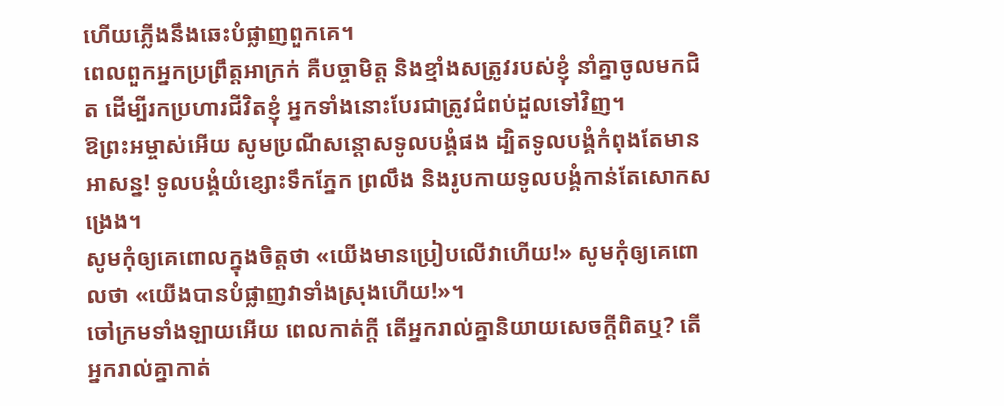ហើយភ្លើងនឹងឆេះបំផ្លាញពួកគេ។
ពេលពួកអ្នកប្រព្រឹត្តអាក្រក់ គឺបច្ចាមិត្ត និងខ្មាំងសត្រូវរបស់ខ្ញុំ នាំគ្នាចូលមកជិត ដើម្បីរកប្រហារជីវិតខ្ញុំ អ្នកទាំងនោះបែរជាត្រូវជំពប់ដួលទៅវិញ។
ឱព្រះអម្ចាស់អើយ សូមប្រណីសន្ដោសទូលបង្គំផង ដ្បិតទូលបង្គំកំពុងតែមានអាសន្ន! ទូលបង្គំយំខ្សោះទឹកភ្នែក ព្រលឹង និងរូបកាយទូលបង្គំកាន់តែសោកសង្រេង។
សូមកុំឲ្យគេពោលក្នុងចិត្តថា «យើងមានប្រៀបលើវាហើយ!» សូមកុំឲ្យគេពោលថា «យើងបានបំផ្លាញវាទាំងស្រុងហើយ!»។
ចៅក្រមទាំងឡាយអើយ ពេលកាត់ក្ដី តើអ្នករាល់គ្នានិយាយសេចក្ដីពិតឬ? តើអ្នករាល់គ្នាកាត់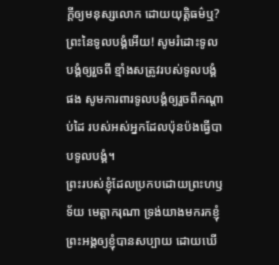ក្ដីឲ្យមនុស្សលោក ដោយយុត្តិធម៌ឬ?
ព្រះនៃទូលបង្គំអើយ! សូមរំដោះទូលបង្គំឲ្យរួចពី ខ្មាំងសត្រូវរបស់ទូលបង្គំផង សូមការពារទូលបង្គំឲ្យរួចពីកណ្ដាប់ដៃ របស់អស់អ្នកដែលប៉ុនប៉ងធ្វើបាបទូលបង្គំ។
ព្រះរបស់ខ្ញុំដែលប្រកបដោយព្រះហឫទ័យ មេត្តាករុណា ទ្រង់យាងមករកខ្ញុំ ព្រះអង្គឲ្យខ្ញុំបានសប្បាយ ដោយឃើ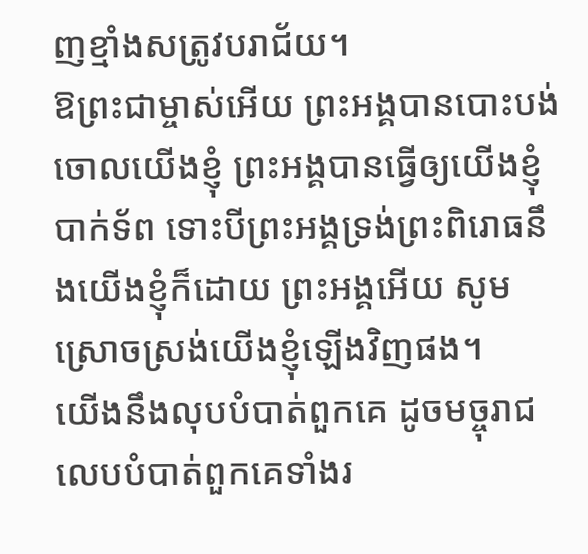ញខ្មាំងសត្រូវបរាជ័យ។
ឱព្រះជាម្ចាស់អើយ ព្រះអង្គបានបោះបង់ចោលយើងខ្ញុំ ព្រះអង្គបានធ្វើឲ្យយើងខ្ញុំបាក់ទ័ព ទោះបីព្រះអង្គទ្រង់ព្រះពិរោធនឹងយើងខ្ញុំក៏ដោយ ព្រះអង្គអើយ សូមស្រោចស្រង់យើងខ្ញុំឡើងវិញផង។
យើងនឹងលុបបំបាត់ពួកគេ ដូចមច្ចុរាជលេបបំបាត់ពួកគេទាំងរ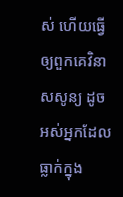ស់ ហើយធ្វើឲ្យពួកគេវិនាសសូន្យ ដូចអស់អ្នកដែលធ្លាក់ក្នុង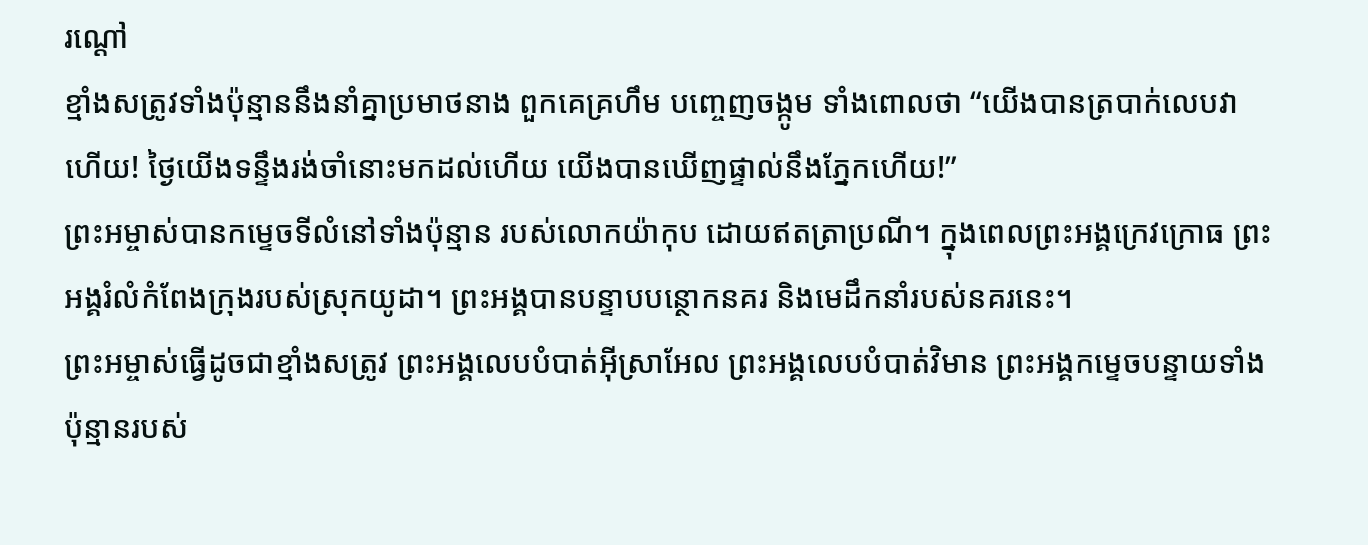រណ្ដៅ
ខ្មាំងសត្រូវទាំងប៉ុន្មាននឹងនាំគ្នាប្រមាថនាង ពួកគេគ្រហឹម បញ្ចេញចង្កូម ទាំងពោលថា “យើងបានត្របាក់លេបវាហើយ! ថ្ងៃយើងទន្ទឹងរង់ចាំនោះមកដល់ហើយ យើងបានឃើញផ្ទាល់នឹងភ្នែកហើយ!”
ព្រះអម្ចាស់បានកម្ទេចទីលំនៅទាំងប៉ុន្មាន របស់លោកយ៉ាកុប ដោយឥតត្រាប្រណី។ ក្នុងពេលព្រះអង្គក្រេវក្រោធ ព្រះអង្គរំលំកំពែងក្រុងរបស់ស្រុកយូដា។ ព្រះអង្គបានបន្ទាបបន្ថោកនគរ និងមេដឹកនាំរបស់នគរនេះ។
ព្រះអម្ចាស់ធ្វើដូចជាខ្មាំងសត្រូវ ព្រះអង្គលេបបំបាត់អ៊ីស្រាអែល ព្រះអង្គលេបបំបាត់វិមាន ព្រះអង្គកម្ទេចបន្ទាយទាំងប៉ុន្មានរបស់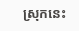ស្រុកនេះ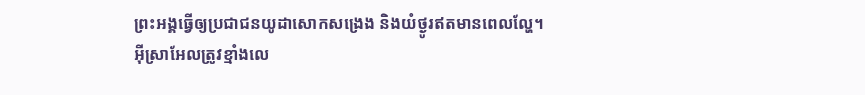ព្រះអង្គធ្វើឲ្យប្រជាជនយូដាសោកសង្រេង និងយំថ្ងូរឥតមានពេលល្ហែ។
អ៊ីស្រាអែលត្រូវខ្មាំងលេ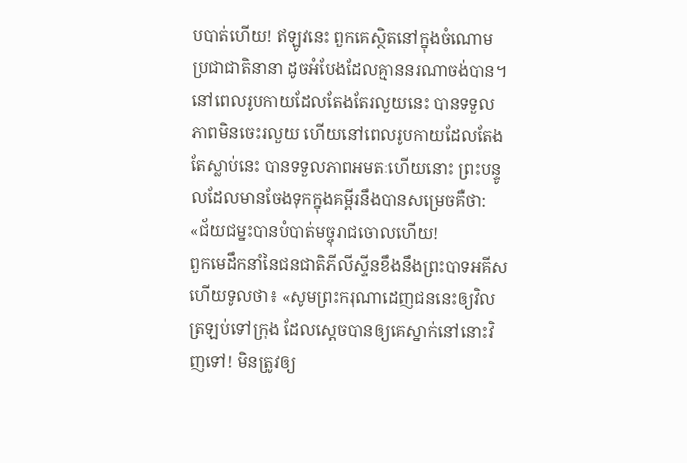បបាត់ហើយ! ឥឡូវនេះ ពួកគេស្ថិតនៅក្នុងចំណោម ប្រជាជាតិនានា ដូចអំបែងដែលគ្មាននរណាចង់បាន។
នៅពេលរូបកាយដែលតែងតែរលួយនេះ បានទទួលភាពមិនចេះរលួយ ហើយនៅពេលរូបកាយដែលតែងតែស្លាប់នេះ បានទទួលភាពអមតៈហើយនោះ ព្រះបន្ទូលដែលមានចែងទុកក្នុងគម្ពីរនឹងបានសម្រេចគឺថា: «ជ័យជម្នះបានបំបាត់មច្ចុរាជចោលហើយ!
ពួកមេដឹកនាំនៃជនជាតិភីលីស្ទីនខឹងនឹងព្រះបាទអគីស ហើយទូលថា៖ «សូមព្រះករុណាដេញជននេះឲ្យវិលត្រឡប់ទៅក្រុង ដែលស្ដេចបានឲ្យគេស្នាក់នៅនោះវិញទៅ! មិនត្រូវឲ្យ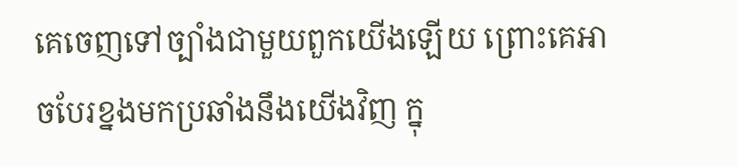គេចេញទៅច្បាំងជាមួយពួកយើងឡើយ ព្រោះគេអាចបែរខ្នងមកប្រឆាំងនឹងយើងវិញ ក្នុ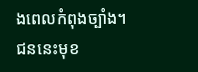ងពេលកំពុងច្បាំង។ ជននេះមុខ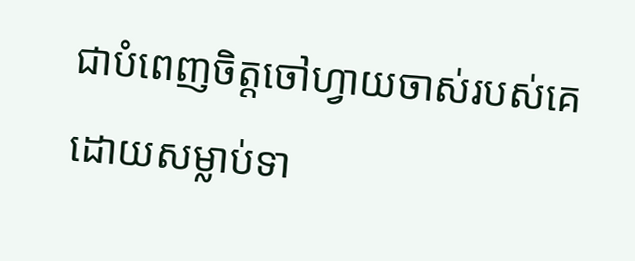ជាបំពេញចិត្តចៅហ្វាយចាស់របស់គេ ដោយសម្លាប់ទា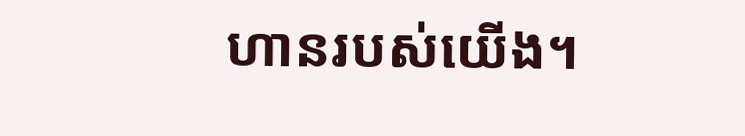ហានរបស់យើង។